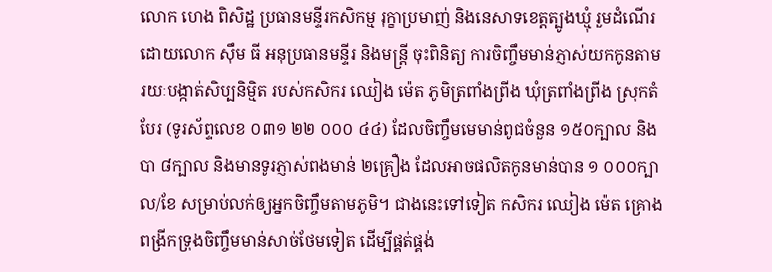លោក ហេង ពិសិដ្ឋ ប្រធានមន្ទីរកសិកម្ម រុក្ខាប្រមាញ់ និងនេសាទខេត្តត្បូងឃ្មុំ រួមដំណើរដោយលោក ស៊ឹម ធី អនុប្រធានមន្ទីរ និងមន្រ្តី ចុះពិនិត្យ ការចិញ្ចឹមមាន់ភ្ញាស់យកកូនតាមរយៈបង្កាត់សិប្បនិម្មិត របស់កសិករ ឈៀង ម៉េត ភូមិត្រពាំងព្រីង ឃុំត្រពាំងព្រីង ស្រុកតំបែរ (ទូរស័ព្ទលេខ ០៣១ ២២ ០០០ ៤៤) ដែលចិញ្ចឹមមេមាន់ពូជចំនួន ១៥០ក្បាល និងបា ៨ក្បាល និងមានទូរភ្ញាស់ពងមាន់ ២គ្រឿង ដែលអាចផលិតកូនមាន់បាន ១ ០០០ក្បាល/ខែ សម្រាប់លក់ឲ្យអ្នកចិញ្ចឹមតាមភូមិ។ ជាងនេះទៅទៀត កសិករ ឈៀង ម៉េត គ្រោងពង្រីកទ្រុងចិញ្ចឹមមាន់សាច់ថែមទៀត ដើម្បីផ្គត់ផ្គង់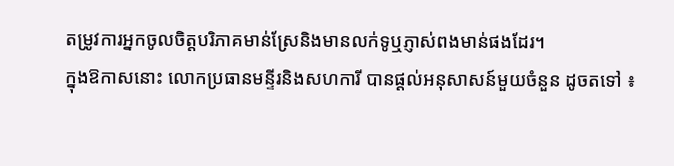តម្រូវការអ្នកចូលចិត្តបរិភាគមាន់ស្រែនិងមានលក់ទូឬភ្ញាស់ពងមាន់ផងដែរ។
ក្នុងឱកាសនោះ លោកប្រធានមន្ទីរនិងសហការី បានផ្ដល់អនុសាសន៍មួយចំនួន ដូចតទៅ ៖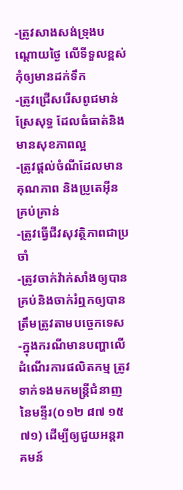-ត្រូវសាងសង់ទ្រុងបណ្ដោយថ្ងៃ លើទីទួលខ្ពស់ កុំឲ្យមានដក់ទឹក
-ត្រូវជ្រើសរើសពូជមាន់ស្រែសុទ្ធ ដែលធំធាត់និងមានសុខភាពល្អ
-ត្រូវផ្ដល់ចំណីដែលមានគុណភាព និងប្រូតេអុីន គ្រប់គ្រាន់
-ត្រូវធ្វើជីវសុវត្ថិភាពជាប្រចាំ
-ត្រូវចាក់វ៉ាក់សាំងឲ្យបានគ្រប់និងចាក់រំឮកឲ្យបានត្រឹមត្រូវតាមបច្ចេកទេស
-ក្នុងករណីមានបញ្ហាលើដំណើរការផលិតកម្ម ត្រូវទាក់ទងមកមន្ត្រីជំនាញនៃមន្ទីរ(០១២ ៨៧ ១៥ ៧១) ដើម្បីឲ្យជួយអន្តរាគមន៍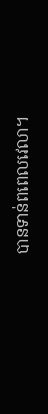បានទាន់ពពេលវេលា។